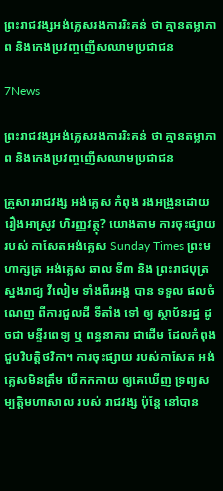ព្រះរាជវង្សអង់គ្លេសរងការរិះគន់ ថា គ្មានតម្លាភាព និងកេងប្រវញ្ចញើសឈាមប្រជាជន

7News

ព្រះរាជវង្សអង់គ្លេសរងការរិះគន់ ថា គ្មានតម្លាភាព និងកេងប្រវញ្ចញើសឈាមប្រជាជន

គ្រួសាររាជវង្ស អង់គ្លេស កំពុង រងអង្រួនដោយ រឿងអាស្រូវ ហិរញ្ញវត្ថុ? យោងតាម ការចុះផ្សាយ របស់ កាសែតអង់គ្លេស Sunday Times ព្រះមហាក្សត្រ អង់គ្លេស ឆាល ទី៣ និង ព្រះរាជបុត្រ ស្នងរាជ្យ វីលៀម ទាំងពីរអង្គ បាន ទទួល ផលចំណេញ ពីការជួលដី ទីតាំង ទៅ ឲ្យ ស្ថាប័នរដ្ឋ ដូចជា មន្ទីរពេទ្យ ឬ ពន្ធនាគារ ជាដើម ដែលកំពុង ជួបវិបត្តិថវិកា។ ការចុះផ្សាយ របស់កាសែត អង់គ្លេសមិនត្រឹម បើកកកាយ ឲ្យគេឃើញ ទ្រព្យសម្បត្តិមហាសាល របស់ រាជវង្ស ប៉ុន្តែ នៅបាន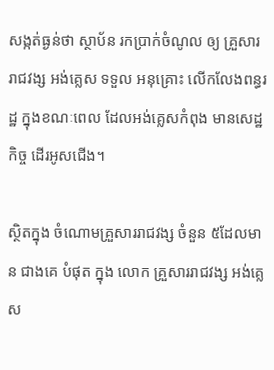សង្កត់ធ្ងន់ថា ស្ថាប័ន រកប្រាក់ចំណូល ឲ្យ គ្រួសារ រាជវង្ស អង់គ្លេស ទទួល អនុគ្រោះ លើកលែងពន្ធរដ្ឋ ក្នុងខណៈពេល ដែលអង់គ្លេសកំពុង មានសេដ្ឋកិច្ច ដើរអូសជើង។

ស្ថិតក្នុង ចំណោមគ្រួសាររាជវង្ស ចំនួន ៥ដែលមាន ជាងគេ បំផុត ក្នុង លោក គ្រួសាររាជវង្ស អង់គ្លេស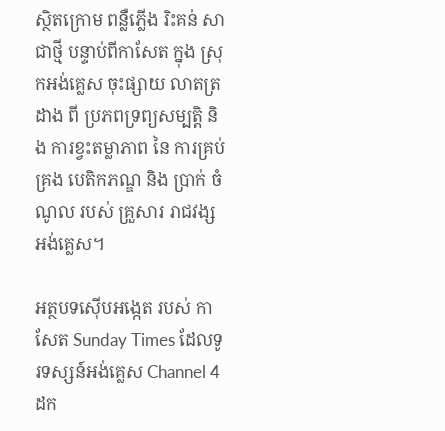ស្ថិតក្រោម ពន្លឺភ្លើង រិះគន់ សាជាថ្មី បន្ទាប់ពីកាសែត ក្នុង ស្រុកអង់គ្លេស ចុះផ្សាយ លាតត្រដាង ពី ប្រភពទ្រព្យសម្បត្តិ និង ការខ្វះតម្លាភាព នៃ ការគ្រប់គ្រង បេតិកភណ្ឌ និង ប្រាក់ ចំណូល របស់ គ្រួសារ រាជវង្សអង់គ្លេស។

អត្ថបទស៊ើបអង្កេត របស់ កាសែត Sunday Times ដែលទូរទស្សន៍អង់គ្លេស Channel 4 ដក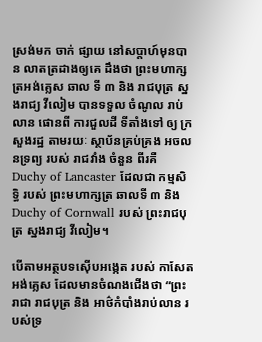ស្រង់មក ចាក់ ផ្សាយ នៅសប្តាហ៍មុនបាន លាតត្រដាងឲ្យគេ ដឹងថា ព្រះមហាក្សត្រអង់គ្លេស ឆាល ទី ៣ និង រាជបុត្រ ស្នងរាជ្យ វីលៀម បានទទួល ចំណូល រាប់លាន ផោនពី ការជួលដី ទីតាំងទៅ ឲ្យ ក្រសួងរដ្ឋ តាមរយៈ ស្ថាប័នគ្រប់គ្រង អចលនទ្រព្យ របស់ រាជវាំង ចំនួន ពីរគឺ Duchy of Lancaster ដែលជា កម្មសិទ្ធិ របស់ ព្រះមហាក្សត្រ ឆាលទី ៣ និង Duchy of Cornwall របស់ ព្រះរាជបុត្រ ស្នងរាជ្យ វីលៀម។

បើតាមអត្ថបទស៊ើបអង្កេត របស់ កាសែត អង់គ្លេស ដែលមានចំណងជើងថា “ព្រះរាជា រាជបុត្រ និង អាថ៌កំបាំងរាប់លាន របស់ទ្រ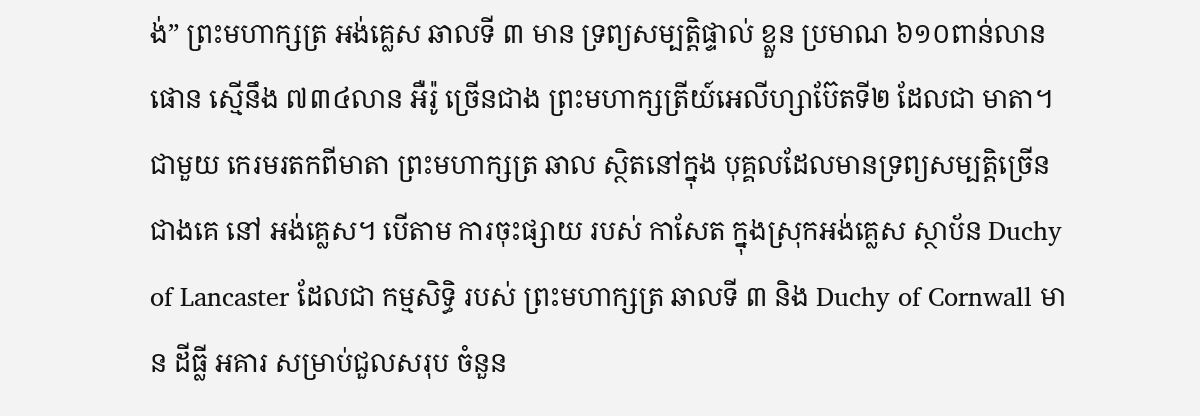ង់” ព្រះមហាក្សត្រ អង់គ្លេស ឆាលទី ៣ មាន ទ្រព្យសម្បត្តិផ្ទាល់ ខ្លួន ប្រមាណ ៦១០ពាន់លាន ផោន ស្មើនឹង ៧៣៤លាន អឺរ៉ូ ច្រើនជាង ព្រះមហាក្សត្រីយ៍អេលីហ្សាប៊ែតទី២ ដែលជា មាតា។ ជាមួយ កេរមរតកពីមាតា ព្រះមហាក្សត្រ ឆាល ស្ថិតនៅក្នុង បុគ្គលដែលមានទ្រព្យសម្បត្តិច្រើនជាងគេ នៅ អង់គ្លេស។ បើតាម ការចុះផ្សាយ របស់ កាសែត ក្នុងស្រុកអង់គ្លេស ស្ថាប័ន Duchy of Lancaster ដែលជា កម្មសិទ្ធិ របស់ ព្រះមហាក្សត្រ ឆាលទី ៣ និង Duchy of Cornwall មាន ដីធ្លី អគារ សម្រាប់ជួលសរុប ចំនួន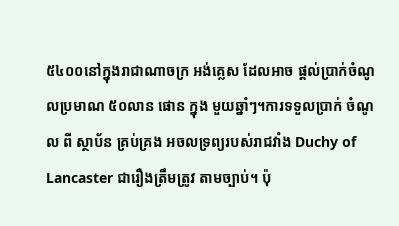៥៤០០នៅក្នុងរាជាណាចក្រ អង់គ្លេស ដែលអាច ផ្តល់ប្រាក់ចំណូលប្រមាណ ៥០លាន ផោន ក្នុង មួយឆ្នាំៗ។ការទទួលប្រាក់ ចំណូល ពី ស្ថាប័ន គ្រប់គ្រង អចលទ្រព្យរបស់រាជវាំង Duchy of Lancaster ជារឿងត្រឹមត្រូវ តាមច្បាប់។ ប៉ុ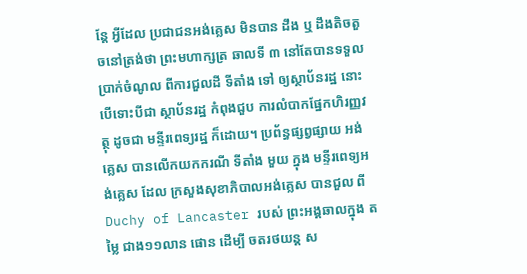ន្តែ អ្វីដែល ប្រជាជនអង់គ្លេស មិនបាន ដឹង ឬ ដឹងតិចតួចនៅត្រង់ថា ព្រះមហាក្សត្រ ឆាលទី ៣ នៅតែបានទទួលប្រាក់ចំណូល ពីការជួលដី ទីតាំង ទៅ ឲ្យស្ថាប័នរដ្ឋ នោះបើទោះបីជា ស្ថាប័នរដ្ឋ កំពុងជួប ការលំបាកផ្នែកហិរញ្ញវត្ថុ ដូចជា មន្ទីរពេទ្យរដ្ឋ ក៏ដោយ។ ប្រព័ន្ធផ្សព្វផ្សាយ អង់គ្លេស បានលើកយកករណី ទីតាំង មួយ ក្នុង មន្ទីរពេទ្យអង់គ្លេស ដែល ក្រសួងសុខាភិបាលអង់គ្លេស បានជួល ពី Duchy of Lancaster របស់ ព្រះអង្គឆាលក្នុង តម្លៃ ជាង១១លាន ផោន ដើម្បី ចតរថយន្ត ស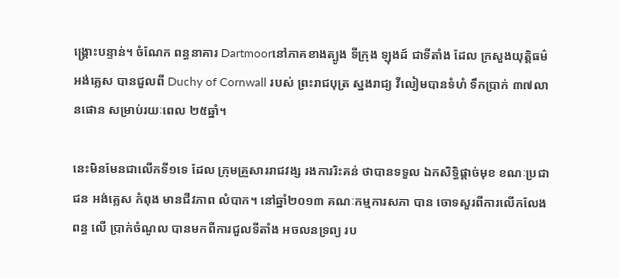ង្រ្គោះបន្ទាន់។ ចំណែក ពន្ធនាគារ Dartmoorនៅភាគខាងត្បូង ទីក្រុង ឡុងដ៍ ជាទីតាំង ដែល ក្រសួងយុត្តិធម៌ អង់គ្លេស បានជួលពី Duchy of Cornwall របស់ ព្រះរាជបុត្រ ស្នងរាជ្យ វីលៀមបានទំហំ ទឹកប្រាក់ ៣៧លានផោន សម្រាប់រយៈពេល ២៥ឆ្នាំ។

នេះមិនមែនជាលើកទី១ទេ ដែល ក្រុមគ្រួសាររាជវង្ស រងការរិះគន់ ថាបានទទួល ឯកសិទ្ធិផ្តាច់មុខ ខណៈប្រជាជន អង់គ្លេស កំពុង មានជីវភាព លំបាក។ នៅឆ្នាំ២០១៣ គណៈកម្មការសភា បាន ចោទសួរពីការលើកលែងពន្ធ លើ ប្រាក់ចំណូល បានមកពីការជួលទីតាំង អចលនទ្រព្យ រប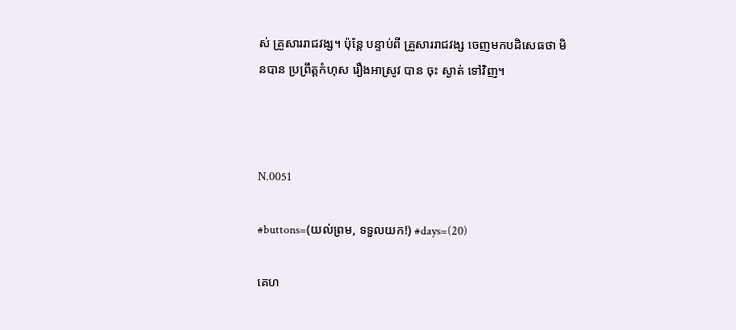ស់ គ្រួសាររាជវង្ស។ ប៉ុន្តែ បន្ទាប់ពី គ្រួសាររាជវង្ស ចេញមកបដិសេធថា មិនបាន ប្រព្រឹត្តកំហុស រឿងអាស្រូវ បាន ចុះ ស្ងាត់ ទៅវិញ។



N.0051

#buttons=(យល់ព្រម, ទទួលយក!) #days=(20)

គេហ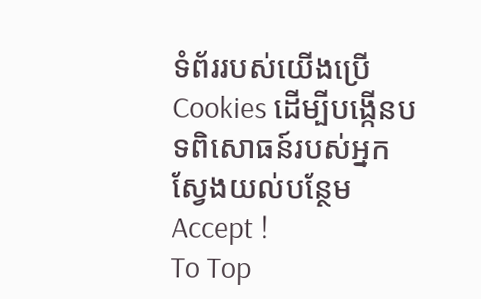ទំព័ររបស់យើងប្រើCookies ដើម្បីបង្កើនបទពិសោធន៍របស់អ្នក ស្វែងយល់បន្ថែម
Accept !
To Top